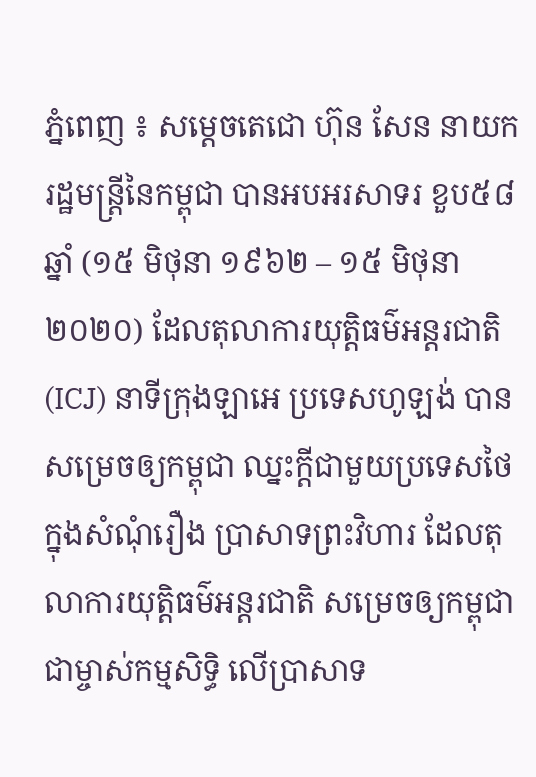ភ្នំពេញ ៖ សម្ដេចតេជោ ហ៊ុន សែន នាយករដ្ឋមន្ដ្រីនៃកម្ពុជា បានអបអរសាទរ ខួប៥៨ឆ្នាំ (១៥ មិថុនា ១៩៦២ – ១៥ មិថុនា ២០២០) ដែលតុលាការយុត្តិធម៌អន្តរជាតិ (ICJ) នាទីក្រុងឡាអេ ប្រទេសហូឡង់ បានសម្រេចឲ្យកម្ពុជា ឈ្នះក្តីជាមួយប្រទេសថៃ ក្នុងសំណុំរឿង ប្រាសាទព្រះវិហារ ដែលតុលាការយុត្តិធម៌អន្តរជាតិ សម្រេចឲ្យកម្ពុជា ជាម្ចាស់កម្មសិទ្ធិ លើប្រាសាទ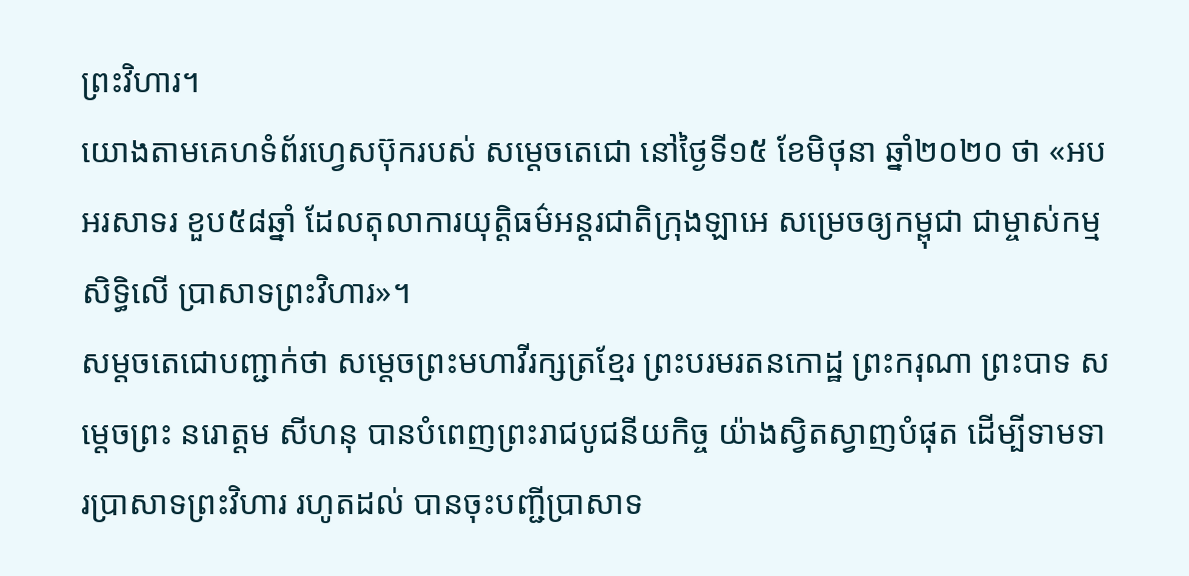ព្រះវិហារ។
យោងតាមគេហទំព័រហ្វេសប៊ុករបស់ សម្ដេចតេជោ នៅថ្ងៃទី១៥ ខែមិថុនា ឆ្នាំ២០២០ ថា «អបអរសាទរ ខួប៥៨ឆ្នាំ ដែលតុលាការយុត្តិធម៌អន្តរជាតិក្រុងឡាអេ សម្រេចឲ្យកម្ពុជា ជាម្ចាស់កម្មសិទ្ធិលើ ប្រាសាទព្រះវិហារ»។
សម្ដចតេជោបញ្ជាក់ថា សម្តេចព្រះមហាវីរក្សត្រខ្មែរ ព្រះបរមរតនកោដ្ឋ ព្រះករុណា ព្រះបាទ សម្តេចព្រះ នរោត្តម សីហនុ បានបំពេញព្រះរាជបូជនីយកិច្ច យ៉ាងស្វិតស្វាញបំផុត ដើម្បីទាមទារប្រាសាទព្រះវិហារ រហូតដល់ បានចុះបញ្ជីប្រាសាទ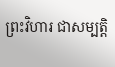ព្រះវិហារ ជាសម្បត្តិ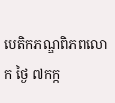បេតិកភណ្ឌពិភពលោក ថ្ងៃ ៧កក្ក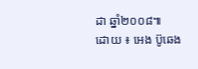ដា ឆ្នាំ២០០៨៕
ដោយ ៖ អេង ប៊ូឆេង